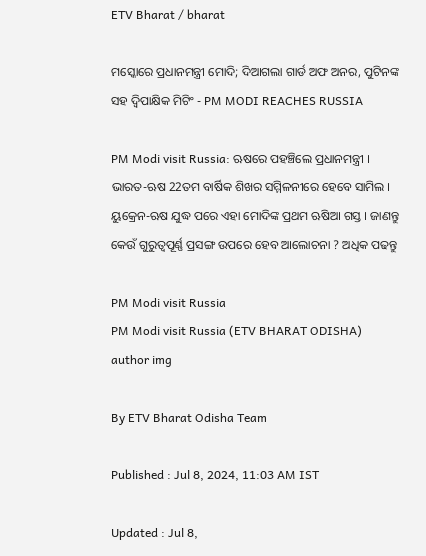ETV Bharat / bharat

ମସ୍କୋରେ ପ୍ରଧାନମନ୍ତ୍ରୀ ମୋଦି; ଦିଆଗଲା ଗାର୍ଡ ଅଫ ଅନର, ପୁଟିନଙ୍କ ସହ ଦ୍ବିପାକ୍ଷିକ ମିଟିଂ - PM MODI REACHES RUSSIA

PM Modi visit Russia: ଋଷରେ ପହଞ୍ଚିଲେ ପ୍ରଧାନମନ୍ତ୍ରୀ । ଭାରତ-ଋଷ 22ତମ ବାର୍ଷିକ ଶିଖର ସମ୍ମିଳନୀରେ ହେବେ ସାମିଲ । ୟୁକ୍ରେନ-ଋଷ ଯୁଦ୍ଧ ପରେ ଏହା ମୋଦିଙ୍କ ପ୍ରଥମ ଋଷିଆ ଗସ୍ତ । ଜାଣନ୍ତୁ କେଉଁ ଗୁରୁତ୍ବପୂର୍ଣ୍ଣ ପ୍ରସଙ୍ଗ ଉପରେ ହେବ ଆଲୋଚନା ? ଅଧିକ ପଢନ୍ତୁ

PM Modi visit Russia
PM Modi visit Russia (ETV BHARAT ODISHA)
author img

By ETV Bharat Odisha Team

Published : Jul 8, 2024, 11:03 AM IST

Updated : Jul 8,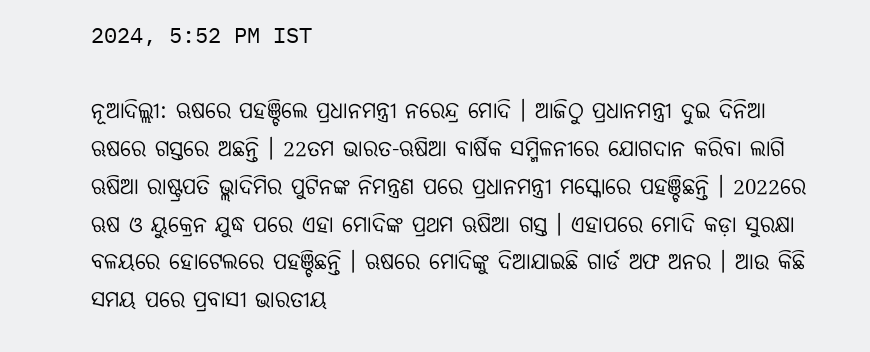2024, 5:52 PM IST

ନୂଆଦିଲ୍ଲୀ: ଋଷରେ ପହଞ୍ଚିଲେ ପ୍ରଧାନମନ୍ତ୍ରୀ ନରେନ୍ଦ୍ର ମୋଦି । ଆଜିଠୁ ପ୍ରଧାନମନ୍ତ୍ରୀ ଦୁଇ ଦିନିଆ ଋଷରେ ଗସ୍ତରେ ଅଛନ୍ତି । 22ତମ ଭାରତ-ଋଷିଆ ବାର୍ଷିକ ସମ୍ମିଳନୀରେ ଯୋଗଦାନ କରିବା ଲାଗି ଋଷିଆ ରାଷ୍ଟ୍ରପତି ଭ୍ଲାଦିମିର ପୁଟିନଙ୍କ ନିମନ୍ତ୍ରଣ ପରେ ପ୍ରଧାନମନ୍ତ୍ରୀ ମସ୍କୋରେ ପହଞ୍ଚିଛନ୍ତି । 2022ରେ ଋଷ ଓ ୟୁକ୍ରେନ ଯୁଦ୍ଧ ପରେ ଏହା ମୋଦିଙ୍କ ପ୍ରଥମ ଋଷିଆ ଗସ୍ତ । ଏହାପରେ ମୋଦି କଡ଼ା ସୁରକ୍ଷା ବଳୟରେ ହୋଟେଲରେ ପହଞ୍ଚିଛନ୍ତି । ଋଷରେ ମୋଦିଙ୍କୁ ଦିଆଯାଇଛି ଗାର୍ଡ ଅଫ ଅନର । ଆଉ କିଛି ସମୟ ପରେ ପ୍ରବାସୀ ଭାରତୀୟ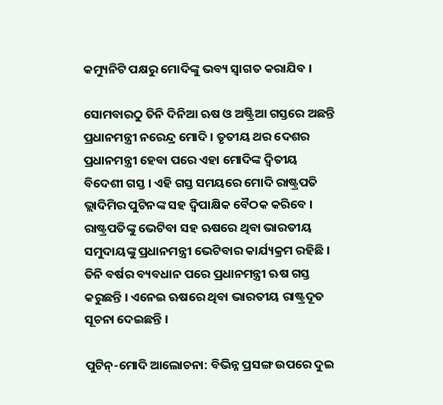କମ୍ୟୁନିଟି ପକ୍ଷରୁ ମୋଦିଙ୍କୁ ଭବ୍ୟ ସ୍ବାଗତ କରାଯିବ ।

ସୋମବାରଠୁ ତିନି ଦିନିଆ ଋଷ ଓ ଅଷ୍ଟ୍ରିଆ ଗସ୍ତରେ ଅଛନ୍ତି ପ୍ରଧାନମନ୍ତ୍ରୀ ନରେନ୍ଦ୍ର ମୋଦି । ତୃତୀୟ ଥର ଦେଶର ପ୍ରଧାନମନ୍ତ୍ରୀ ହେବା ପରେ ଏହା ମୋଦିଙ୍କ ଦ୍ବିତୀୟ ବିଦେଶୀ ଗସ୍ତ । ଏହି ଗସ୍ତ ସମୟରେ ମୋଦି ରାଷ୍ଟ୍ରପତି ଭ୍ଲାଦିମିର ପୁଟିନଙ୍କ ସହ ଦ୍ବିପାକ୍ଷିକ ବୈଠକ କରିବେ । ରାଷ୍ଟ୍ରପତିଙ୍କୁ ଭେଟିବା ସହ ଋଷରେ ଥିବା ଭାରତୀୟ ସମୁଦାୟଙ୍କୁ ପ୍ରଧାନମନ୍ତ୍ରୀ ଭେଟିବାର କାର୍ଯ୍ୟକ୍ରମ ରହିଛି । ତିନି ବର୍ଷର ବ୍ୟବଧାନ ପରେ ପ୍ରଧାନମନ୍ତ୍ରୀ ଋଷ ଗସ୍ତ କରୁଛନ୍ତି । ଏନେଇ ଋଷରେ ଥିବା ଭାରତୀୟ ରାଷ୍ଟ୍ରଦୂତ ସୂଚନା ଦେଇଛନ୍ତି ।

ପୁଟିନ୍‌-ମୋଦି ଆଲୋଚନା: ବିଭିନ୍ନ ପ୍ରସଙ୍ଗ ଉପରେ ଦୁଇ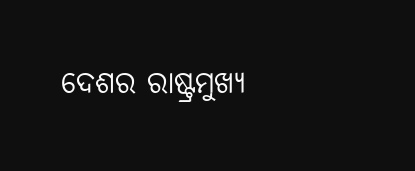ଦେଶର ରାଷ୍ଟ୍ରମୁଖ୍ୟ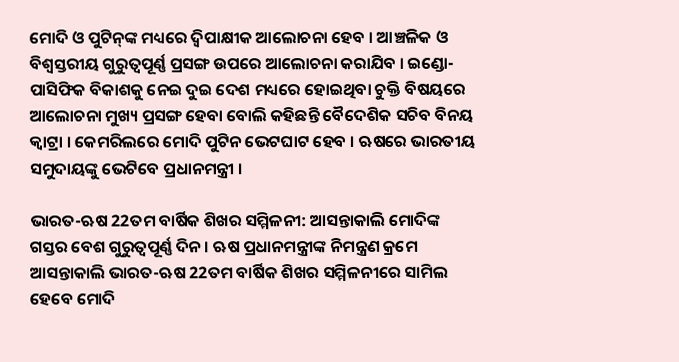ମୋଦି ଓ ପୁଟିନ୍‌ଙ୍କ ମଧ୍ୟରେ ଦ୍ବିପାକ୍ଷୀକ ଆଲୋଚନା ହେବ । ଆଞ୍ଚଳିକ ଓ ବିଶ୍ବସ୍ତରୀୟ ଗୁରୁତ୍ବପୂର୍ଣ୍ଣ ପ୍ରସଙ୍ଗ ଉପରେ ଆଲୋଚନା କରାଯିବ । ଇଣ୍ଡୋ-ପାସିଫିକ ବିକାଶକୁ ନେଇ ଦୁଇ ଦେଶ ମଧ୍ୟରେ ହୋଇଥିବା ଚୁକ୍ତି ବିଷୟରେ ଆଲୋଚନା ମୁଖ୍ୟ ପ୍ରସଙ୍ଗ ହେବା ବୋଲି କହିଛନ୍ତି ବୈଦେଶିକ ସଚିବ ବିନୟ କ୍ୱାଟ୍ରା । କେମରିଲରେ ମୋଦି ପୁଟିନ ଭେଟଘାଟ ହେବ । ଋଷରେ ଭାରତୀୟ ସମୁଦାୟଙ୍କୁ ଭେଟିବେ ପ୍ରଧାନମନ୍ତ୍ରୀ ।

ଭାରତ-ଋଷ 22ତମ ବାର୍ଷିକ ଶିଖର ସମ୍ମିଳନୀ: ଆସନ୍ତାକାଲି ମୋଦିଙ୍କ ଗସ୍ତର ବେଶ ଗୁରୁତ୍ବପୂର୍ଣ୍ଣ ଦିନ । ଋଷ ପ୍ରଧାନମନ୍ତ୍ରୀଙ୍କ ନିମନ୍ତ୍ରଣ କ୍ରମେ ଆସନ୍ତାକାଲି ଭାରତ-ଋଷ 22ତମ ବାର୍ଷିକ ଶିଖର ସମ୍ମିଳନୀରେ ସାମିଲ ହେବେ ମୋଦି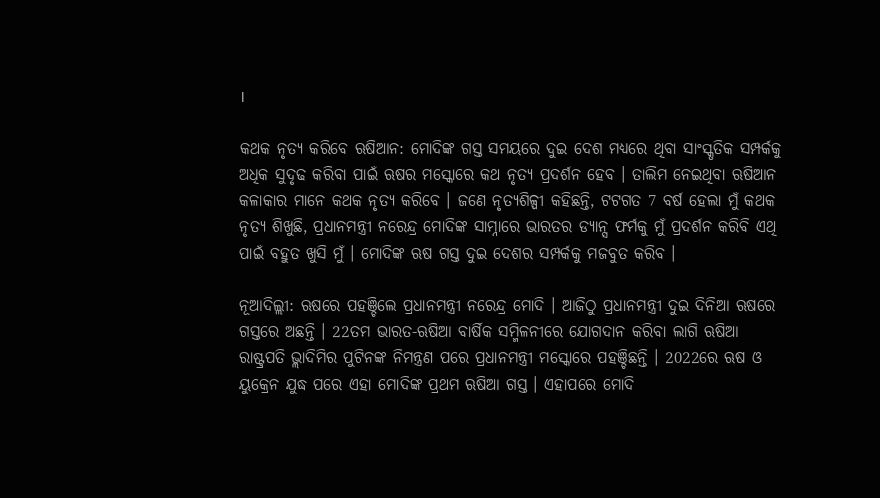।

କଥକ ନୃତ୍ୟ କରିବେ ଋଷିଆନ: ମୋଦିଙ୍କ ଗସ୍ତ ସମୟରେ ଦୁଇ ଦେଶ ମଧ୍ୟରେ ଥିବା ସାଂସ୍କୃତିକ ସମ୍ପର୍କକୁ ଅଧିକ ସୁଦୃଢ କରିବା ପାଇଁ ଋଷର ମସ୍କୋରେ କଥ ନୃତ୍ୟ ପ୍ରଦର୍ଶନ ହେବ । ତାଲିମ ନେଇଥିବା ଋଷିଆନ କଳାକାର ମାନେ କଥକ ନୃତ୍ୟ କରିବେ । ଜଣେ ନୃତ୍ୟଶିଳ୍ପୀ କହିଛନ୍ତି, ଟଟଗତ 7 ବର୍ଷ ହେଲା ମୁଁ କଥକ ନୃତ୍ୟ ଶିଖୁଛି, ପ୍ରଧାନମନ୍ତ୍ରୀ ନରେନ୍ଦ୍ର ମୋଦିଙ୍କ ସାମ୍ନାରେ ଭାରତର ଡ୍ୟାନ୍ସ ଫର୍ମକୁ ମୁଁ ପ୍ରଦର୍ଶନ କରିବି ଏଥି ପାଇଁ ବହୁତ ଖୁସି ମୁଁ । ମୋଦିଙ୍କ ଋଷ ଗସ୍ତ ଦୁଇ ଦେଶର ସମ୍ପର୍କକୁ ମଜବୁତ କରିବ ।

ନୂଆଦିଲ୍ଲୀ: ଋଷରେ ପହଞ୍ଚିଲେ ପ୍ରଧାନମନ୍ତ୍ରୀ ନରେନ୍ଦ୍ର ମୋଦି । ଆଜିଠୁ ପ୍ରଧାନମନ୍ତ୍ରୀ ଦୁଇ ଦିନିଆ ଋଷରେ ଗସ୍ତରେ ଅଛନ୍ତି । 22ତମ ଭାରତ-ଋଷିଆ ବାର୍ଷିକ ସମ୍ମିଳନୀରେ ଯୋଗଦାନ କରିବା ଲାଗି ଋଷିଆ ରାଷ୍ଟ୍ରପତି ଭ୍ଲାଦିମିର ପୁଟିନଙ୍କ ନିମନ୍ତ୍ରଣ ପରେ ପ୍ରଧାନମନ୍ତ୍ରୀ ମସ୍କୋରେ ପହଞ୍ଚିଛନ୍ତି । 2022ରେ ଋଷ ଓ ୟୁକ୍ରେନ ଯୁଦ୍ଧ ପରେ ଏହା ମୋଦିଙ୍କ ପ୍ରଥମ ଋଷିଆ ଗସ୍ତ । ଏହାପରେ ମୋଦି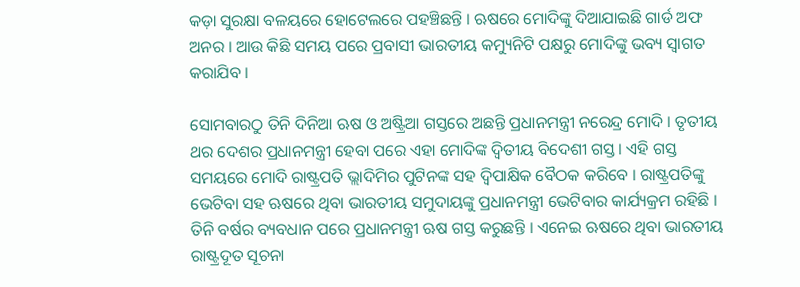କଡ଼ା ସୁରକ୍ଷା ବଳୟରେ ହୋଟେଲରେ ପହଞ୍ଚିଛନ୍ତି । ଋଷରେ ମୋଦିଙ୍କୁ ଦିଆଯାଇଛି ଗାର୍ଡ ଅଫ ଅନର । ଆଉ କିଛି ସମୟ ପରେ ପ୍ରବାସୀ ଭାରତୀୟ କମ୍ୟୁନିଟି ପକ୍ଷରୁ ମୋଦିଙ୍କୁ ଭବ୍ୟ ସ୍ବାଗତ କରାଯିବ ।

ସୋମବାରଠୁ ତିନି ଦିନିଆ ଋଷ ଓ ଅଷ୍ଟ୍ରିଆ ଗସ୍ତରେ ଅଛନ୍ତି ପ୍ରଧାନମନ୍ତ୍ରୀ ନରେନ୍ଦ୍ର ମୋଦି । ତୃତୀୟ ଥର ଦେଶର ପ୍ରଧାନମନ୍ତ୍ରୀ ହେବା ପରେ ଏହା ମୋଦିଙ୍କ ଦ୍ବିତୀୟ ବିଦେଶୀ ଗସ୍ତ । ଏହି ଗସ୍ତ ସମୟରେ ମୋଦି ରାଷ୍ଟ୍ରପତି ଭ୍ଲାଦିମିର ପୁଟିନଙ୍କ ସହ ଦ୍ବିପାକ୍ଷିକ ବୈଠକ କରିବେ । ରାଷ୍ଟ୍ରପତିଙ୍କୁ ଭେଟିବା ସହ ଋଷରେ ଥିବା ଭାରତୀୟ ସମୁଦାୟଙ୍କୁ ପ୍ରଧାନମନ୍ତ୍ରୀ ଭେଟିବାର କାର୍ଯ୍ୟକ୍ରମ ରହିଛି । ତିନି ବର୍ଷର ବ୍ୟବଧାନ ପରେ ପ୍ରଧାନମନ୍ତ୍ରୀ ଋଷ ଗସ୍ତ କରୁଛନ୍ତି । ଏନେଇ ଋଷରେ ଥିବା ଭାରତୀୟ ରାଷ୍ଟ୍ରଦୂତ ସୂଚନା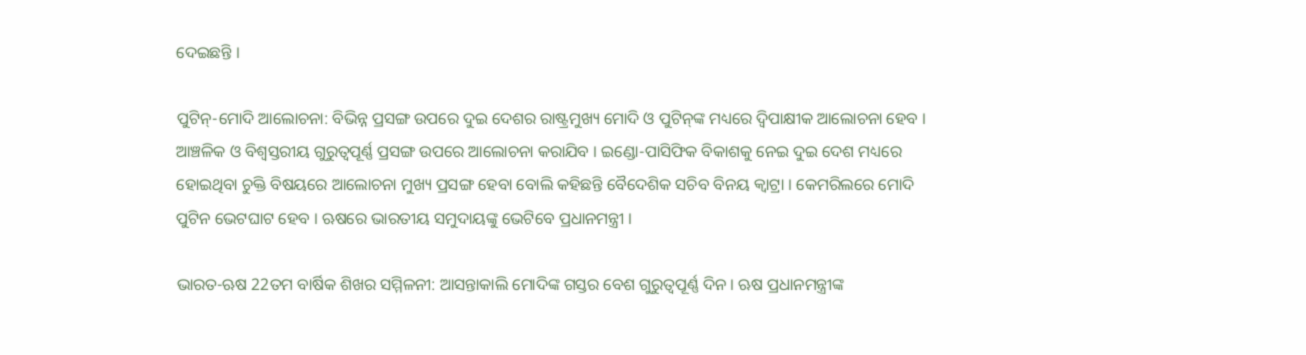ଦେଇଛନ୍ତି ।

ପୁଟିନ୍‌-ମୋଦି ଆଲୋଚନା: ବିଭିନ୍ନ ପ୍ରସଙ୍ଗ ଉପରେ ଦୁଇ ଦେଶର ରାଷ୍ଟ୍ରମୁଖ୍ୟ ମୋଦି ଓ ପୁଟିନ୍‌ଙ୍କ ମଧ୍ୟରେ ଦ୍ବିପାକ୍ଷୀକ ଆଲୋଚନା ହେବ । ଆଞ୍ଚଳିକ ଓ ବିଶ୍ବସ୍ତରୀୟ ଗୁରୁତ୍ବପୂର୍ଣ୍ଣ ପ୍ରସଙ୍ଗ ଉପରେ ଆଲୋଚନା କରାଯିବ । ଇଣ୍ଡୋ-ପାସିଫିକ ବିକାଶକୁ ନେଇ ଦୁଇ ଦେଶ ମଧ୍ୟରେ ହୋଇଥିବା ଚୁକ୍ତି ବିଷୟରେ ଆଲୋଚନା ମୁଖ୍ୟ ପ୍ରସଙ୍ଗ ହେବା ବୋଲି କହିଛନ୍ତି ବୈଦେଶିକ ସଚିବ ବିନୟ କ୍ୱାଟ୍ରା । କେମରିଲରେ ମୋଦି ପୁଟିନ ଭେଟଘାଟ ହେବ । ଋଷରେ ଭାରତୀୟ ସମୁଦାୟଙ୍କୁ ଭେଟିବେ ପ୍ରଧାନମନ୍ତ୍ରୀ ।

ଭାରତ-ଋଷ 22ତମ ବାର୍ଷିକ ଶିଖର ସମ୍ମିଳନୀ: ଆସନ୍ତାକାଲି ମୋଦିଙ୍କ ଗସ୍ତର ବେଶ ଗୁରୁତ୍ବପୂର୍ଣ୍ଣ ଦିନ । ଋଷ ପ୍ରଧାନମନ୍ତ୍ରୀଙ୍କ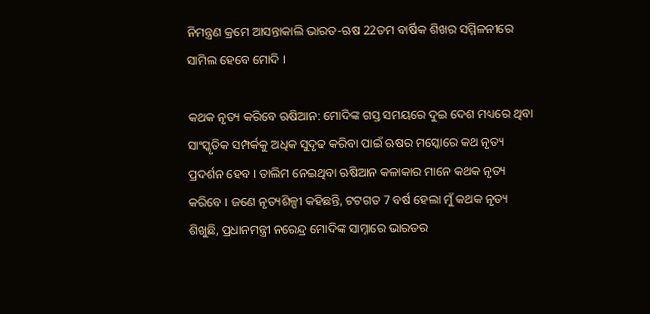ନିମନ୍ତ୍ରଣ କ୍ରମେ ଆସନ୍ତାକାଲି ଭାରତ-ଋଷ 22ତମ ବାର୍ଷିକ ଶିଖର ସମ୍ମିଳନୀରେ ସାମିଲ ହେବେ ମୋଦି ।

କଥକ ନୃତ୍ୟ କରିବେ ଋଷିଆନ: ମୋଦିଙ୍କ ଗସ୍ତ ସମୟରେ ଦୁଇ ଦେଶ ମଧ୍ୟରେ ଥିବା ସାଂସ୍କୃତିକ ସମ୍ପର୍କକୁ ଅଧିକ ସୁଦୃଢ କରିବା ପାଇଁ ଋଷର ମସ୍କୋରେ କଥ ନୃତ୍ୟ ପ୍ରଦର୍ଶନ ହେବ । ତାଲିମ ନେଇଥିବା ଋଷିଆନ କଳାକାର ମାନେ କଥକ ନୃତ୍ୟ କରିବେ । ଜଣେ ନୃତ୍ୟଶିଳ୍ପୀ କହିଛନ୍ତି, ଟଟଗତ 7 ବର୍ଷ ହେଲା ମୁଁ କଥକ ନୃତ୍ୟ ଶିଖୁଛି, ପ୍ରଧାନମନ୍ତ୍ରୀ ନରେନ୍ଦ୍ର ମୋଦିଙ୍କ ସାମ୍ନାରେ ଭାରତର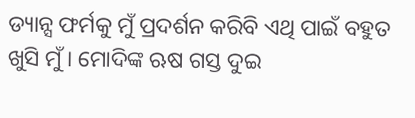ଡ୍ୟାନ୍ସ ଫର୍ମକୁ ମୁଁ ପ୍ରଦର୍ଶନ କରିବି ଏଥି ପାଇଁ ବହୁତ ଖୁସି ମୁଁ । ମୋଦିଙ୍କ ଋଷ ଗସ୍ତ ଦୁଇ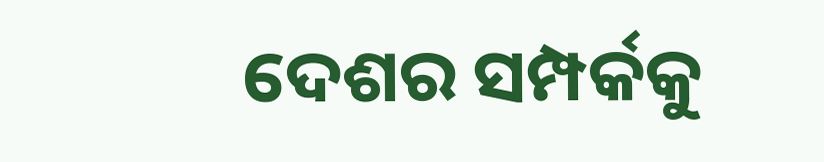ଦେଶର ସମ୍ପର୍କକୁ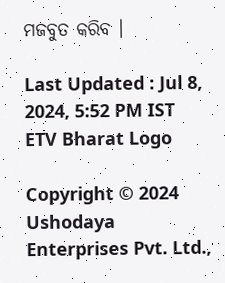ମଜବୁତ କରିବ ।

Last Updated : Jul 8, 2024, 5:52 PM IST
ETV Bharat Logo

Copyright © 2024 Ushodaya Enterprises Pvt. Ltd.,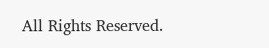All Rights Reserved.